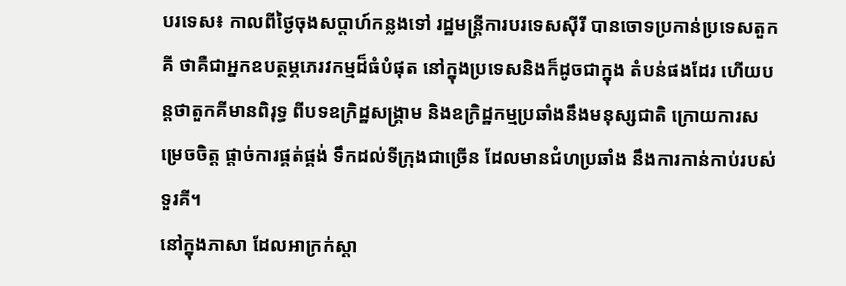បរទេស៖ កាលពីថ្ងៃចុងសប្តាហ៍កន្លងទៅ រដ្ឋមន្រ្តីការបរទេសស៊ីរី បានចោទប្រកាន់ប្រទេសតួកគី ថាគឺជាអ្នកឧបត្ថម្ភភេរវកម្មដ៏ធំបំផុត នៅក្នុងប្រទេសនិងក៏ដូចជាក្នុង តំបន់ផងដែរ ហើយបន្តថាតួកគីមានពិរុទ្ធ ពីបទឧក្រិដ្ឋសង្គ្រាម និងឧក្រិដ្ឋកម្មប្រឆាំងនឹងមនុស្សជាតិ ក្រោយការសម្រេចចិត្ត ផ្តាច់ការផ្គត់ផ្គង់ ទឹកដល់ទីក្រុងជាច្រើន ដែលមានជំហប្រឆាំង នឹងការកាន់កាប់របស់ទួរគី។
នៅក្នុងភាសា ដែលអាក្រក់ស្តា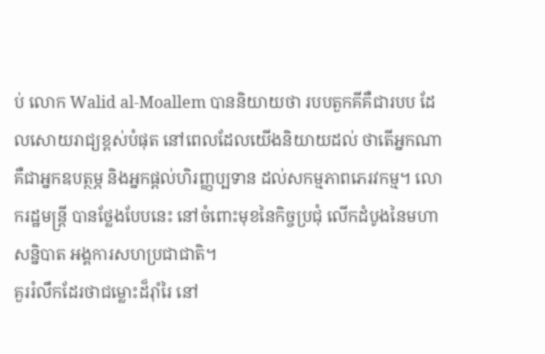ប់ លោក Walid al-Moallem បាននិយាយថា របបតួកគីគឺជារបប ដែលសោយរាជ្យខ្ពស់បំផុត នៅពេលដែលយើងនិយាយដល់ ថាតើអ្នកណាគឺជាអ្នកឧបត្ថម្ភ និងអ្នកផ្តល់ហិរញ្ញប្បទាន ដល់សកម្មភាពភេរវកម្ម។ លោករដ្ឋមន្ត្រី បានថ្លែងបែបនេះ នៅចំពោះមុខនៃកិច្ចប្រជុំ លើកដំបូងនៃមហាសន្និបាត អង្គការសហប្រជាជាតិ។
គួររំលឹកដែរថាជម្លោះដ៏រ៉ាំរៃ នៅ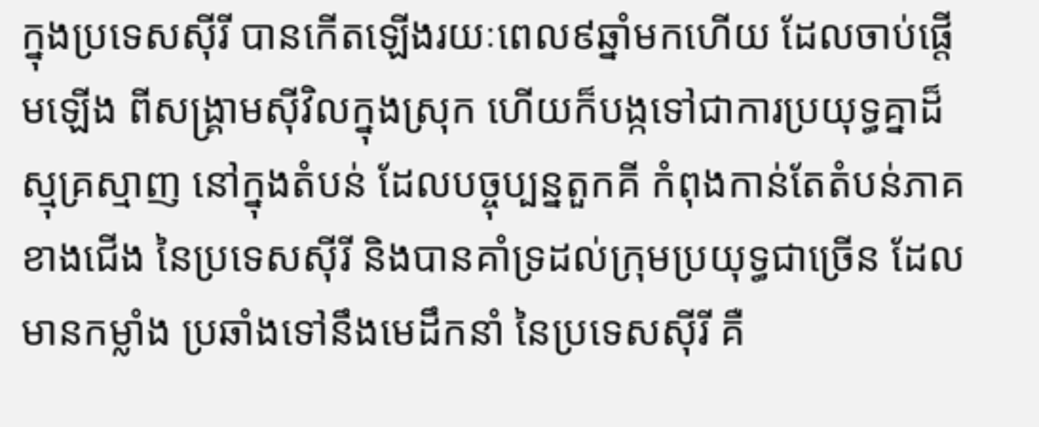ក្នុងប្រទេសស៊ីរី បានកើតឡើងរយៈពេល៩ឆ្នាំមកហើយ ដែលចាប់ផ្តើមឡើង ពីសង្គ្រាមស៊ីវិលក្នុងស្រុក ហើយក៏បង្កទៅជាការប្រយុទ្ធគ្នាដ៏ស្មុគ្រស្មាញ នៅក្នុងតំបន់ ដែលបច្ចុប្បន្នតួកគី កំពុងកាន់តែតំបន់ភាគខាងជើង នៃប្រទេសស៊ីរី និងបានគាំទ្រដល់ក្រុមប្រយុទ្ធជាច្រើន ដែលមានកម្លាំង ប្រឆាំងទៅនឹងមេដឹកនាំ នៃប្រទេសស៊ីរី គឺ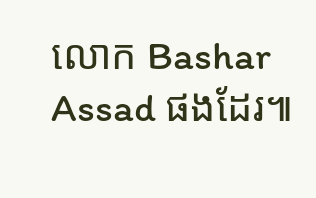លោក Bashar Assad ផងដែរ៕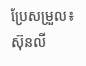ប្រែសម្រួល៖ស៊ុនលី